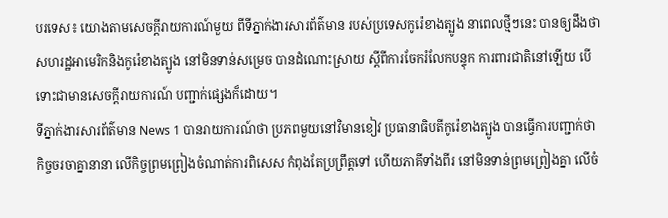បរទេស៖ យោងតាមសេចក្តីរាយការណ៍មួយ ពីទីភ្នាក់ងារសារព័ត៌មាន របស់ប្រទេសកូរ៉េខាងត្បូង នាពេលថ្មីៗនេះ បានឲ្យដឹងថា សហរដ្ឋអាមេរិកនិងកូរ៉េខាងត្បូង នៅមិនទាន់សម្រេច បានដំណោះស្រាយ ស្តីពីការចែករំលែកបន្ទុក ការពារជាតិនៅឡើយ បើទោះជាមានសេចក្តីរាយការណ៍ បញ្ជាក់ផ្សេងក៏ដោយ។
ទីភ្នាក់ងារសារព័ត៌មាន News 1 បានរាយការណ៍ថា ប្រភពមួយនៅវិមានខៀវ ប្រធានាធិបតីកូរ៉េខាងត្បូង បានធ្វើការបញ្ជាក់ថា កិច្ចចរចាគ្នានានា លើកិច្ចព្រមព្រៀងចំណាត់ការពិសេស កំពុងតែប្រព្រឹត្តទៅ ហើយភាគីទាំងពីរ នៅមិនទាន់ព្រមព្រៀងគ្នា លើចំ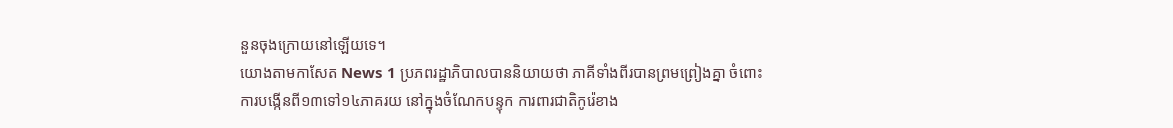នួនចុងក្រោយនៅឡើយទេ។
យោងតាមកាសែត News 1 ប្រភពរដ្ឋាភិបាលបាននិយាយថា ភាគីទាំងពីរបានព្រមព្រៀងគ្នា ចំពោះការបង្កើនពី១៣ទៅ១៤ភាគរយ នៅក្នុងចំណែកបន្ទុក ការពារជាតិកូរ៉េខាង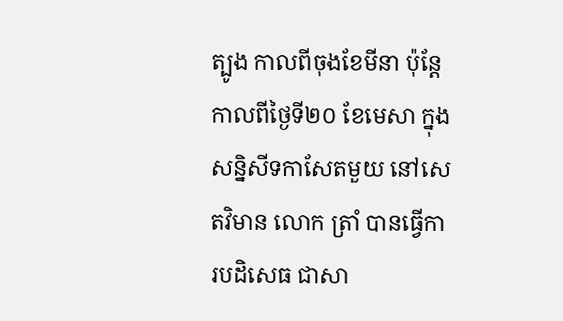ត្បូង កាលពីចុងខែមីនា ប៉ុន្តែកាលពីថ្ងៃទី២០ ខែមេសា ក្នុងសន្និសីទកាសែតមួយ នៅសេតវិមាន លោក ត្រាំ បានធ្វើការបដិសេធ ជាសា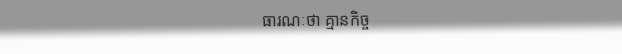ធារណៈថា គ្មានកិច្ច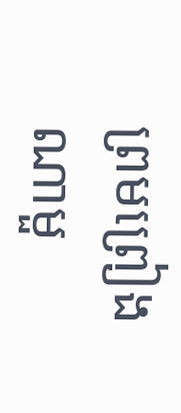ព្រមព្រៀងណាមួ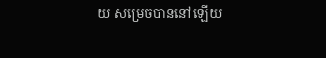យ សម្រេចបាននៅឡើយ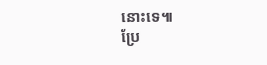នោះទេ៕
ប្រែ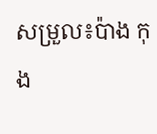សម្រួល៖ប៉ាង កុង